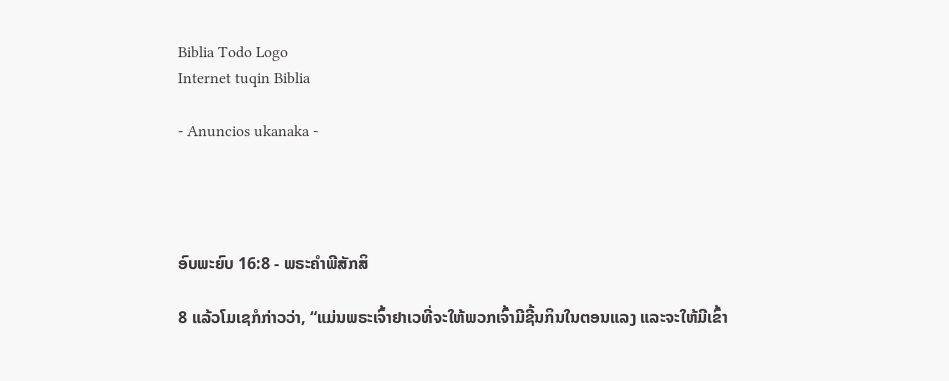Biblia Todo Logo
Internet tuqin Biblia

- Anuncios ukanaka -




ອົບພະຍົບ 16:8 - ພຣະຄຳພີສັກສິ

8 ແລ້ວໂມເຊກໍກ່າວວ່າ, “ແມ່ນພຣະເຈົ້າຢາເວທີ່ຈະໃຫ້ພວກເຈົ້າມີຊີ້ນກິນໃນຕອນແລງ ແລະຈະໃຫ້ມີເຂົ້າ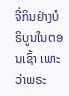ຈີ່ກິນຢ່າງບໍຣິບູນໃນຕອນເຊົ້າ ເພາະວ່າພຣະ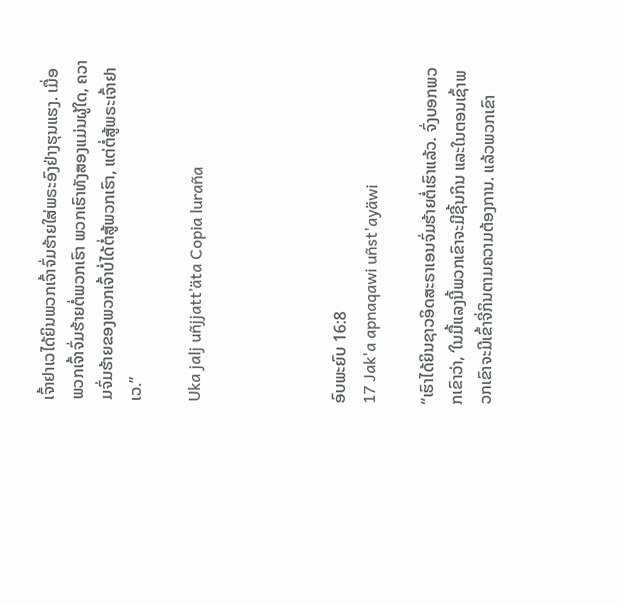ເຈົ້າຢາເວໄດ້ຍິນພວກເຈົ້າຈົ່ມຮ້າຍໃສ່ພຣະອົງຢ່າງຮຸນແຮງ. ເມື່ອພວກເຈົ້າຈົ່ມຮ້າຍຕໍ່ພວກເຮົາ ພວກເຮົາທັງສອງແມ່ນຜູ້ໃດ, ຄວາມຈົ່ມຮ້າຍຂອງພວກເຈົ້າບໍ່ໄດ້ຕໍ່ສູ້ພວກເຮົາ, ແຕ່ຕໍ່ສູ້ພຣະເຈົ້າຢາເວ.”

Uka jalj uñjjattʼäta Copia luraña




ອົບພະຍົບ 16:8
17 Jak'a apnaqawi uñst'ayäwi

“ເຮົາໄດ້ຍິນຊາວອິດສະຣາເອນຈົ່ມຮ້າຍຕໍ່ເຮົາແລ້ວ. ຈົ່ງບອກພວກເຂົາວ່າ, ‘ໃນມື້ແລງນີ້ພວກເຂົາຈະມີຊີ້ນກິນ ແລະໃນຕອນເຊົ້າພວກເຂົາຈະມີເຂົ້າຈີ່ກິນຕາມຄວາມຕ້ອງການ. ແລ້ວພວກເຂົາ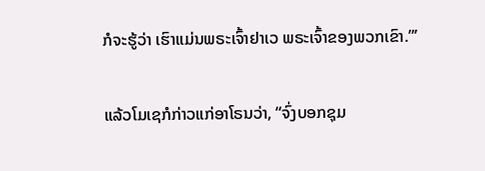ກໍຈະຮູ້ວ່າ ເຮົາແມ່ນພຣະເຈົ້າຢາເວ ພຣະເຈົ້າຂອງພວກເຂົາ.”’


ແລ້ວໂມເຊກໍກ່າວແກ່ອາໂຣນວ່າ, “ຈົ່ງບອກຊຸມ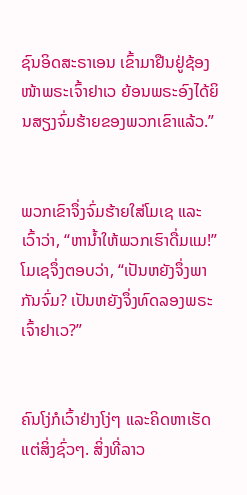ຊົນອິດສະຣາເອນ ເຂົ້າມາຢືນຢູ່ຊ້ອງໜ້າພຣະເຈົ້າຢາເວ ຍ້ອນພຣະອົງໄດ້ຍິນສຽງຈົ່ມຮ້າຍຂອງພວກເຂົາແລ້ວ.”


ພວກເຂົາຈຶ່ງຈົ່ມຮ້າຍໃສ່ໂມເຊ ແລະເວົ້າວ່າ, “ຫານໍ້າໃຫ້ພວກເຮົາດື່ມແມ!” ໂມເຊຈຶ່ງຕອບວ່າ, “ເປັນຫຍັງຈຶ່ງພາກັນຈົ່ມ? ເປັນຫຍັງຈຶ່ງທົດລອງພຣະເຈົ້າຢາເວ?”


ຄົນໂງ່ກໍເວົ້າຢ່າງໂງ່ໆ ແລະຄິດຫາເຮັດແຕ່ສິ່ງຊົ່ວໆ. ສິ່ງທີ່ລາວ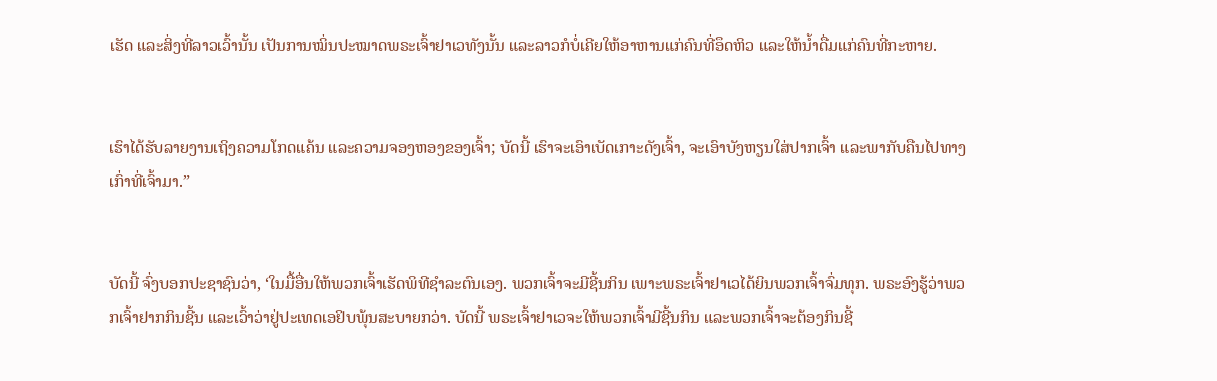ເຮັດ ແລະສິ່ງທີ່ລາວເວົ້ານັ້ນ ເປັນການໝິ່ນປະໝາດພຣະເຈົ້າຢາເວທັງນັ້ນ ແລະລາວກໍບໍ່ເຄີຍໃຫ້ອາຫານແກ່ຄົນທີ່ອຶດຫິວ ແລະໃຫ້ນໍ້າດື່ມແກ່ຄົນທີ່ກະຫາຍ.


ເຮົາໄດ້ຮັບລາຍງານເຖິງຄວາມໂກດແຄ້ນ ແລະຄວາມຈອງຫອງຂອງເຈົ້າ; ບັດນີ້ ເຮົາຈະເອົາເບັດເກາະດັງເຈົ້າ, ຈະເອົາບັງຫຽນໃສ່ປາກເຈົ້າ ແລະພາກັບຄືນໄປທາງເກົ່າທີ່ເຈົ້າມາ.”


ບັດນີ້ ຈົ່ງບອກປະຊາຊົນວ່າ, ‘ໃນມື້ອື່ນໃຫ້ພວກເຈົ້າເຮັດພິທີຊຳລະຕົນເອງ. ພວກເຈົ້າຈະມີຊີ້ນກິນ ເພາະພຣະເຈົ້າຢາເວໄດ້ຍິນພວກເຈົ້າຈົ່ມທຸກ. ພຣະອົງຮູ້ວ່າພວກເຈົ້າຢາກກິນຊີ້ນ ແລະເວົ້າວ່າຢູ່ປະເທດເອຢິບພຸ້ນສະບາຍກວ່າ. ບັດນີ້ ພຣະເຈົ້າຢາເວຈະໃຫ້ພວກເຈົ້າມີຊີ້ນກິນ ແລະພວກເຈົ້າຈະຕ້ອງກິນຊີ້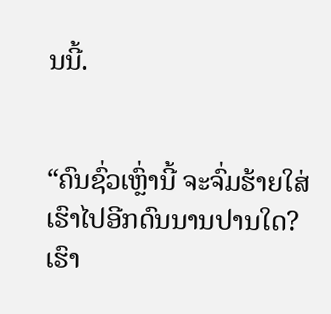ນນີ້.


“ຄົນຊົ່ວເຫຼົ່ານີ້ ຈະຈົ່ມຮ້າຍໃສ່ເຮົາໄປອີກດົນນານປານໃດ? ເຮົາ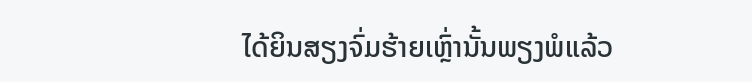ໄດ້ຍິນສຽງຈົ່ມຮ້າຍເຫຼົ່ານັ້ນພຽງພໍແລ້ວ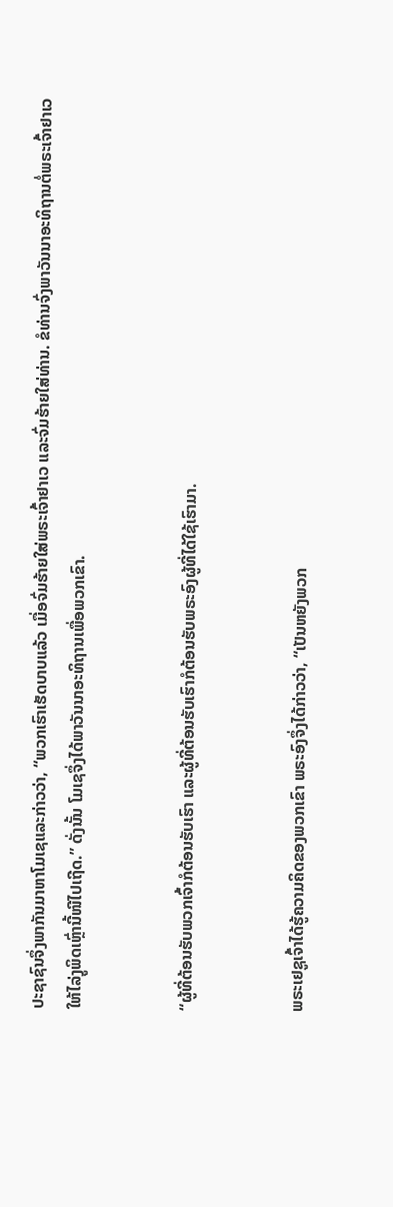ປະຊາຊົນຈຶ່ງພາກັນມາຫາໂມເຊແລະກ່າວວ່າ, “ພວກເຮົາເຮັດບາບແລ້ວ ເມື່ອຈົ່ມຮ້າຍໃສ່ພຣະເຈົ້າຢາເວ ແລະຈົ່ມຮ້າຍໃສ່ທ່ານ. ຂໍທ່ານຈົ່ງພາວັນນາອະທິຖານຕໍ່ພຣະເຈົ້າຢາເວ ໃຫ້ໄລ່ງູພິດເຫຼົ່ານີ້ໜີໄປເຖີດ.” ດັ່ງນັ້ນ ໂມເຊຈຶ່ງໄດ້ພາວັນນາອະທິຖານເພື່ອພວກເຂົາ.


“ຜູ້ທີ່ຕ້ອນຮັບພວກເຈົ້າກໍຕ້ອນຮັບເຮົາ ແລະຜູ້ທີ່ຕ້ອນຮັບເຮົາກໍຕ້ອນຮັບພຣະອົງຜູ້ທີ່ໄດ້ໃຊ້ເຮົາມາ.


ພຣະເຢຊູເຈົ້າໄດ້ຮູ້ຄວາມຄິດຂອງພວກເຂົາ ພຣະອົງຈຶ່ງໄດ້ກ່າວວ່າ, “ເປັນຫຍັງພວກ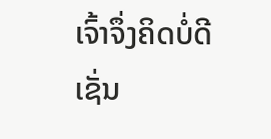ເຈົ້າຈຶ່ງຄິດບໍ່ດີເຊັ່ນ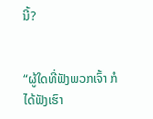ນີ້?


“ຜູ້ໃດທີ່ຟັງພວກເຈົ້າ ກໍໄດ້ຟັງເຮົາ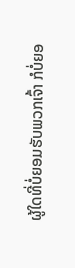ຜູ້ໃດທີ່ບໍ່ຍອມຮັບພວກເຈົ້າ ກໍບໍ່ຍອ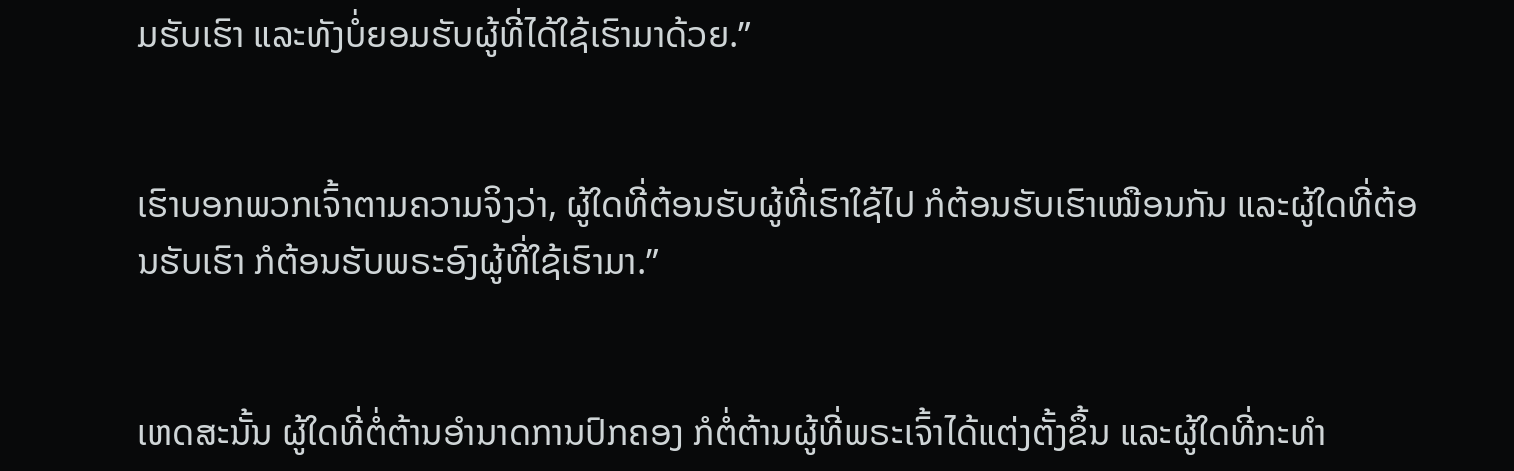ມຮັບເຮົາ ແລະທັງບໍ່ຍອມຮັບຜູ້ທີ່ໄດ້ໃຊ້ເຮົາມາດ້ວຍ.”


ເຮົາບອກພວກເຈົ້າຕາມຄວາມຈິງວ່າ, ຜູ້ໃດທີ່ຕ້ອນຮັບຜູ້ທີ່ເຮົາໃຊ້ໄປ ກໍຕ້ອນຮັບເຮົາເໝືອນກັນ ແລະຜູ້ໃດທີ່ຕ້ອນຮັບເຮົາ ກໍຕ້ອນຮັບພຣະອົງຜູ້ທີ່ໃຊ້ເຮົາມາ.”


ເຫດສະນັ້ນ ຜູ້ໃດທີ່ຕໍ່ຕ້ານອຳນາດການປົກຄອງ ກໍຕໍ່ຕ້ານຜູ້ທີ່ພຣະເຈົ້າໄດ້ແຕ່ງຕັ້ງຂຶ້ນ ແລະຜູ້ໃດທີ່ກະທຳ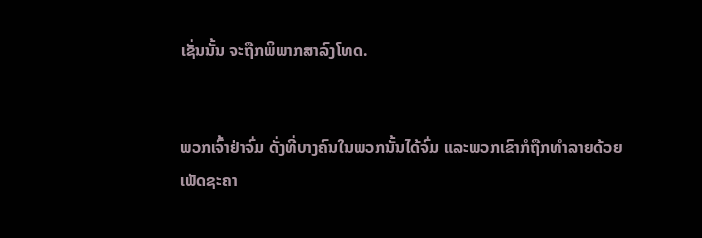ເຊັ່ນນັ້ນ ຈະຖືກພິພາກສາລົງໂທດ.


ພວກເຈົ້າຢ່າຈົ່ມ ດັ່ງທີ່ບາງຄົນໃນພວກນັ້ນໄດ້ຈົ່ມ ແລະພວກເຂົາກໍຖືກທຳລາຍດ້ວຍເພັດຊະຄາ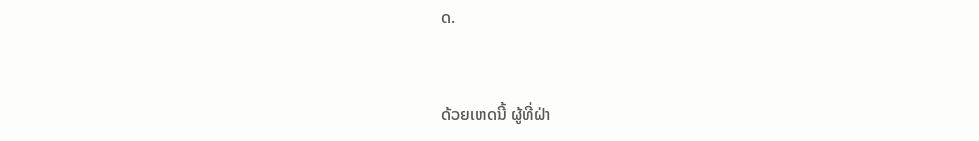ດ.


ດ້ວຍເຫດນີ້ ຜູ້ທີ່ຝ່າ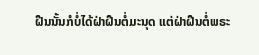ຝືນນັ້ນກໍບໍ່ໄດ້ຝ່າຝືນຕໍ່ມະນຸດ ແຕ່ຝ່າຝືນຕໍ່ພຣະ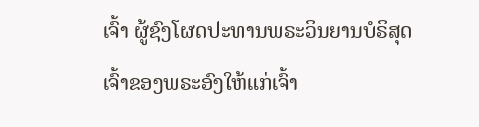ເຈົ້າ ຜູ້ຊົງໂຜດປະທານພຣະວິນຍານບໍຣິສຸດເຈົ້າຂອງພຣະອົງໃຫ້ແກ່ເຈົ້າ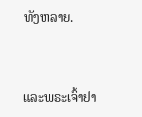ທັງຫລາຍ.


ແລະພຣະເຈົ້າຢາ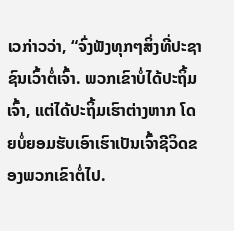ເວກ່າວວ່າ, “ຈົ່ງຟັງທຸກໆສິ່ງທີ່ປະຊາຊົນເວົ້າຕໍ່ເຈົ້າ. ພວກເຂົາບໍ່ໄດ້ປະຖິ້ມເຈົ້າ, ແຕ່ໄດ້ປະຖິ້ມເຮົາຕ່າງຫາກ ໂດຍບໍ່ຍອມຮັບເອົາເຮົາເປັນເຈົ້າຊີວິດຂອງພວກເຂົາຕໍ່ໄປ.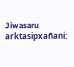Jiwasaru arktasipxañani: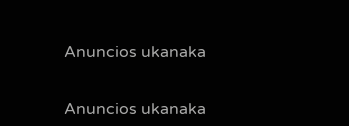Anuncios ukanaka


Anuncios ukanaka